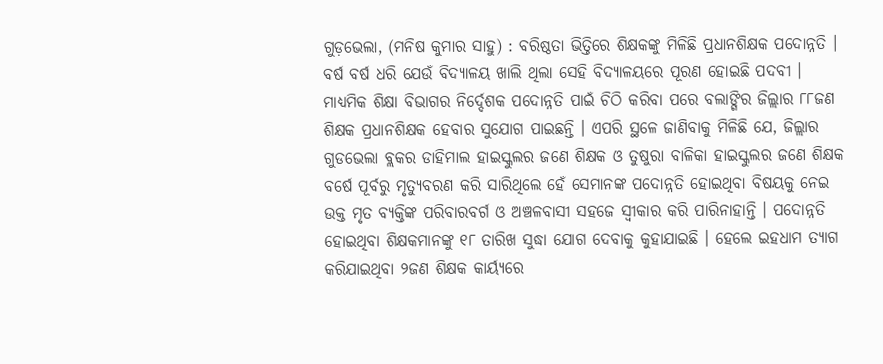ଗୁଡ଼ଭେଲା, (ମନିଷ କୁମାର ସାହୁ) : ବରିଷ୍ଠତା ଭିତ୍ତିରେ ଶିକ୍ଷକଙ୍କୁ ମିଳିଛି ପ୍ରଧାନଶିକ୍ଷକ ପଦୋନ୍ନତି । ବର୍ଷ ବର୍ଷ ଧରି ଯେଉଁ ବିଦ୍ୟାଳୟ ଖାଲି ଥିଲା ସେହି ବିଦ୍ୟାଳୟରେ ପୂରଣ ହୋଇଛି ପଦବୀ । ମାଧ୍ୟମିକ ଶିକ୍ଷା ବିଭାଗର ନିର୍ଦ୍ଦେଶକ ପଦୋନ୍ନତି ପାଇଁ ଚିଠି କରିବା ପରେ ବଲାଙ୍ଗିର ଜିଲ୍ଲାର ୮୮ଜଣ ଶିକ୍ଷକ ପ୍ରଧାନଶିକ୍ଷକ ହେବାର ସୁଯୋଗ ପାଇଛନ୍ତି । ଏପରି ସ୍ଥଳେ ଜାଣିବାକୁ ମିଳିଛି ଯେ, ଜିଲ୍ଲାର ଗୁଡଭେଲା ବ୍ଲକର ଡାହିମାଲ ହାଇସ୍କୁଲର ଜଣେ ଶିକ୍ଷକ ଓ ତୁଷୁରା ବାଳିକା ହାଇସ୍କୁଲର ଜଣେ ଶିକ୍ଷକ ବର୍ଷେ ପୂର୍ବରୁ ମୃତ୍ୟୁବରଣ କରି ସାରିଥିଲେ ହେଁ ସେମାନଙ୍କ ପଦୋନ୍ନତି ହୋଇଥିବା ବିଷୟକୁ ନେଇ ଉକ୍ତ ମୃତ ବ୍ୟକ୍ତିଙ୍କ ପରିବାରବର୍ଗ ଓ ଅଞ୍ଚଳବାସୀ ସହଜେ ସ୍ୱୀକାର କରି ପାରିନାହାନ୍ତି । ପଦୋନ୍ନତି ହୋଇଥିବା ଶିକ୍ଷକମାନଙ୍କୁ ୧୮ ତାରିଖ ସୁଦ୍ଧା ଯୋଗ ଦେବାକୁ କୁହାଯାଇଛି । ହେଲେ ଇହଧାମ ତ୍ୟାଗ କରିଯାଇଥିବା ୨ଜଣ ଶିକ୍ଷକ କାର୍ୟ୍ୟରେ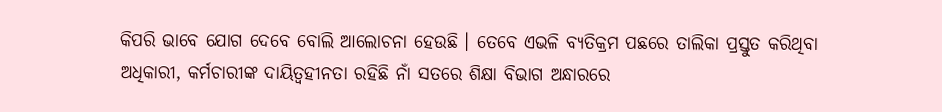କିପରି ଭାବେ ଯୋଗ ଦେବେ ବୋଲି ଆଲୋଚନା ହେଉଛି । ତେବେ ଏଭଳି ବ୍ୟତିକ୍ରମ ପଛରେ ତାଲିକା ପ୍ରସ୍ତୁତ କରିଥିବା ଅଧିକାରୀ, କର୍ମଚାରୀଙ୍କ ଦାୟିତ୍ୱହୀନତା ରହିଛି ନାଁ ସତରେ ଶିକ୍ଷା ବିଭାଗ ଅନ୍ଧାରରେ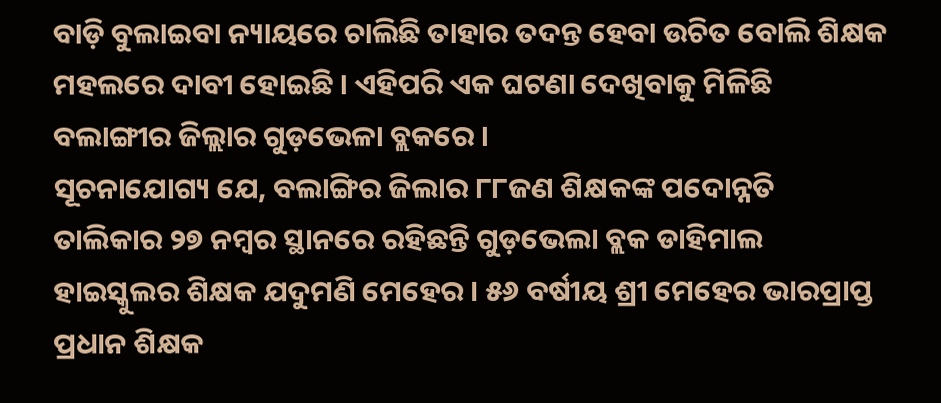ବାଡ଼ି ବୁଲାଇବା ନ୍ୟାୟରେ ଚାଲିଛି ତାହାର ତଦନ୍ତ ହେବା ଉଚିତ ବୋଲି ଶିକ୍ଷକ ମହଲରେ ଦାବୀ ହୋଇଛି । ଏହିପରି ଏକ ଘଟଣା ଦେଖିବାକୁ ମିଳିଛି ବଲାଙ୍ଗୀର ଜିଲ୍ଲାର ଗୁଡ଼ଭେଳା ବ୍ଲକରେ ।
ସୂଚନାଯୋଗ୍ୟ ଯେ, ବଲାଙ୍ଗିର ଜିଲାର ୮୮ଜଣ ଶିକ୍ଷକଙ୍କ ପଦୋନ୍ନତି ତାଲିକାର ୨୭ ନମ୍ବର ସ୍ଥାନରେ ରହିଛନ୍ତି ଗୁଡ଼ଭେଲା ବ୍ଲକ ଡାହିମାଲ ହାଇସ୍କୁଲର ଶିକ୍ଷକ ଯଦୁମଣି ମେହେର । ୫୬ ବର୍ଷୀୟ ଶ୍ରୀ ମେହେର ଭାରପ୍ରାପ୍ତ ପ୍ରଧାନ ଶିକ୍ଷକ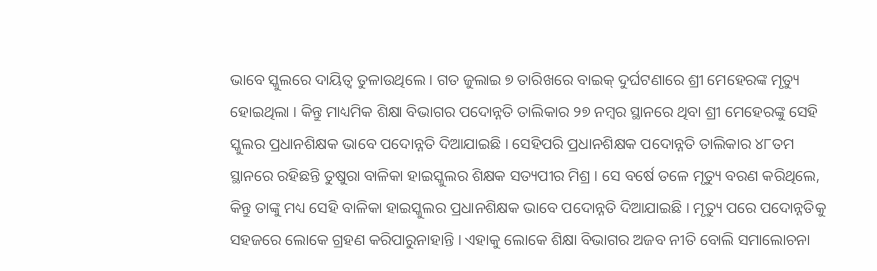ଭାବେ ସ୍କୁଲରେ ଦାୟିତ୍ୱ ତୁଳାଉଥିଲେ । ଗତ ଜୁଲାଇ ୭ ତାରିଖରେ ବାଇକ୍ ଦୁର୍ଘଟଣାରେ ଶ୍ରୀ ମେହେରଙ୍କ ମୃତ୍ୟୁ ହୋଇଥିଲା । କିନ୍ତୁ ମାଧ୍ୟମିକ ଶିକ୍ଷା ବିଭାଗର ପଦୋନ୍ନତି ତାଲିକାର ୨୭ ନମ୍ବର ସ୍ଥାନରେ ଥିବା ଶ୍ରୀ ମେହେରଙ୍କୁ ସେହି ସ୍କୁଲର ପ୍ରଧାନଶିକ୍ଷକ ଭାବେ ପଦୋନ୍ନତି ଦିଆଯାଇଛି । ସେହିପରି ପ୍ରଧାନଶିକ୍ଷକ ପଦୋନ୍ନତି ତାଲିକାର ୪୮ତମ ସ୍ଥାନରେ ରହିଛନ୍ତି ତୁଷୁରା ବାଳିକା ହାଇସ୍କୁଲର ଶିକ୍ଷକ ସତ୍ୟପୀର ମିଶ୍ର । ସେ ବର୍ଷେ ତଳେ ମୃତ୍ୟୁ ବରଣ କରିଥିଲେ, କିନ୍ତୁ ତାଙ୍କୁ ମଧ୍ୟ ସେହି ବାଳିକା ହାଇସ୍କୁଲର ପ୍ରଧାନଶିକ୍ଷକ ଭାବେ ପଦୋନ୍ନତି ଦିଆଯାଇଛି । ମୃତ୍ୟୁ ପରେ ପଦୋନ୍ନତିକୁ ସହଜରେ ଲୋକେ ଗ୍ରହଣ କରିପାରୁନାହାନ୍ତି । ଏହାକୁ ଲୋକେ ଶିକ୍ଷା ବିଭାଗର ଅଜବ ନୀତି ବୋଲି ସମାଲୋଚନା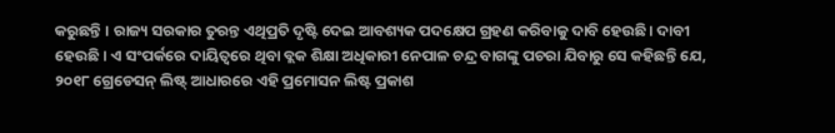କରୁଛନ୍ତି । ରାଜ୍ୟ ସରକାର ତୁରନ୍ତ ଏଥିପ୍ରତି ଦୃଷ୍ଟି ଦେଇ ଆବଶ୍ୟକ ପଦକ୍ଷେପ ଗ୍ରହଣ କରିବାକୁ ଦାବି ହେଉଛି। ଦାବୀ ହେଉଛି । ଏ ସଂପର୍କରେ ଦାୟିତ୍ୱରେ ଥିବା ବ୍ଲକ ଶିକ୍ଷା ଅଧିକାରୀ ନେପାଳ ଚନ୍ଦ୍ର ବାଗଙ୍କୁ ପଚରା ଯିବାରୁ ସେ କହିଛନ୍ତି ଯେ, ୨୦୧୮ ଗ୍ରେଡେସନ୍ ଲିଷ୍ଟ୍ ଆଧାରରେ ଏହି ପ୍ରମୋସନ ଲିଷ୍ଟ ପ୍ରକାଶ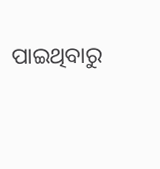ପାଇଥିବାରୁ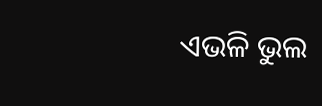ଏଭଳି ଭୁଲ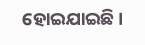ହୋଇଯାଇଛି ।